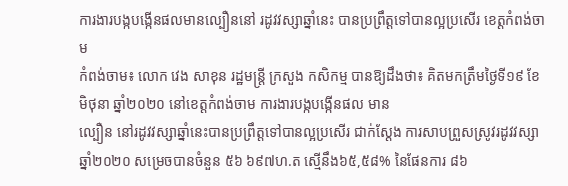ការងារបង្កបង្កើនផលមានល្បឿននៅ រដូវវស្សាឆ្នាំនេះ បានប្រព្រឹត្តទៅបានល្អប្រសើរ ខេត្ដកំពង់ចាម
កំពង់ចាម៖ លោក វេង សាខុន រដ្ឋមន្ដ្រី ក្រសួង កសិកម្ម បានឱ្យដឹងថា៖ គិតមកត្រឹមថ្ងៃទី១៩ ខែមិថុនា ឆ្នាំ២០២០ នៅខេត្តកំពង់ចាម ការងារបង្កបង្កើនផល មាន
ល្បឿន នៅរដូវវស្សាឆ្នាំនេះបានប្រព្រឹត្តទៅបានល្អប្រសើរ ជាក់ស្តែង ការសាបព្រួសស្រូវរដូវវស្សាឆ្នាំ២០២០ សម្រេចបានចំនួន ៥៦ ៦៩៧ហ.ត ស្មើនឹង៦៥,៥៨% នៃផែនការ ៨៦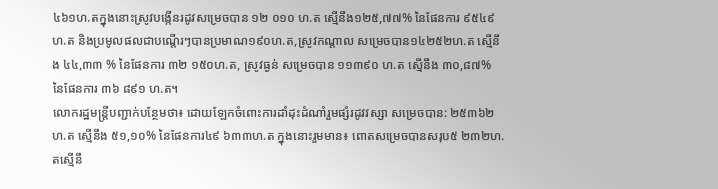៤៦១ហ.តក្នុងនោះស្រូវបង្កើនរដូវសម្រេចបាន ១២ ០១០ ហ.ត ស្មើនឹង១២៥,៧៧% នៃផែនការ ៩៥៤៩ហ.ត និងប្រមូលផលជាបណ្តើរៗបានប្រមាណ១៩០ហ.ត,ស្រូវកណ្តាល សម្រេចបាន១៤២៥២ហ.ត ស្មើនឹង ៤៤,៣៣ % នៃផែនការ ៣២ ១៥០ហ.ត, ស្រូវធ្ងន់ សម្រេចបាន ១១៣៩០ ហ.ត ស្មើនឹង ៣០,៨៧% នៃផែនការ ៣៦ ៨៩១ ហ.ត។
លោករដ្ឋមន្ត្រីបញ្ជាក់បន្ថែមថា៖ ដោយឡែកចំពោះការដាំដុះដំណាំរួមផ្សំរដូវវស្សា សម្រេចបាន: ២៥៣៦២ហ.ត ស្មើនឹង ៥១,១០% នៃផែនការ៤៩ ៦៣៣ហ.ត ក្នុងនោះរួមមាន៖ ពោតសម្រេចបានសរុប៥ ២៣២ហ.តស្មើនឹ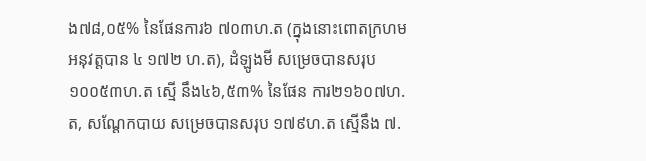ង៧៨,០៥% នៃផែនការ៦ ៧០៣ហ.ត (ក្នុងនោះពោតក្រហមអនុវត្តបាន ៤ ១៧២ ហ.ត), ដំឡូងមី សម្រេចបានសរុប ១០០៥៣ហ.ត ស្មើ នឹង៤៦,៥៣% នៃផែន ការ២១៦០៧ហ.ត, សណ្តែកបាយ សម្រេចបានសរុប ១៧៩ហ.ត ស្មើនឹង ៧.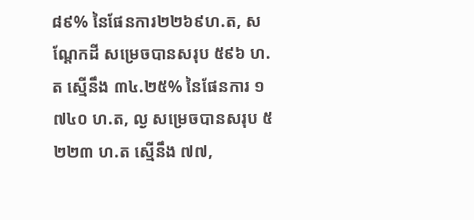៨៩% នៃផែនការ២២៦៩ហ.ត, សណ្តែកដី សម្រេចបានសរុប ៥៩៦ ហ.ត ស្មើនឹង ៣៤.២៥% នៃផែនការ ១ ៧៤០ ហ.ត, ល្ង សម្រេចបានសរុប ៥ ២២៣ ហ.ត ស្មើនឹង ៧៧,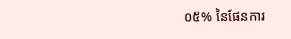០៥% នៃផែនការ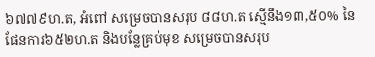៦៧៧៩ហ.ត, អំពៅ សម្រេចបានសរុប ៨៨ហ.ត ស្មើនឹង១៣,៥០% នៃ ផែនការ៦៥២ហ.ត និងបន្លែគ្រប់មុខ សម្រេចបានសរុប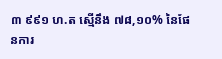៣ ៩៩១ ហ.ត ស្មើនឹង ៧៨,១០% នៃផែនការ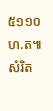៥១១០ហ.ត៕ សំរិត